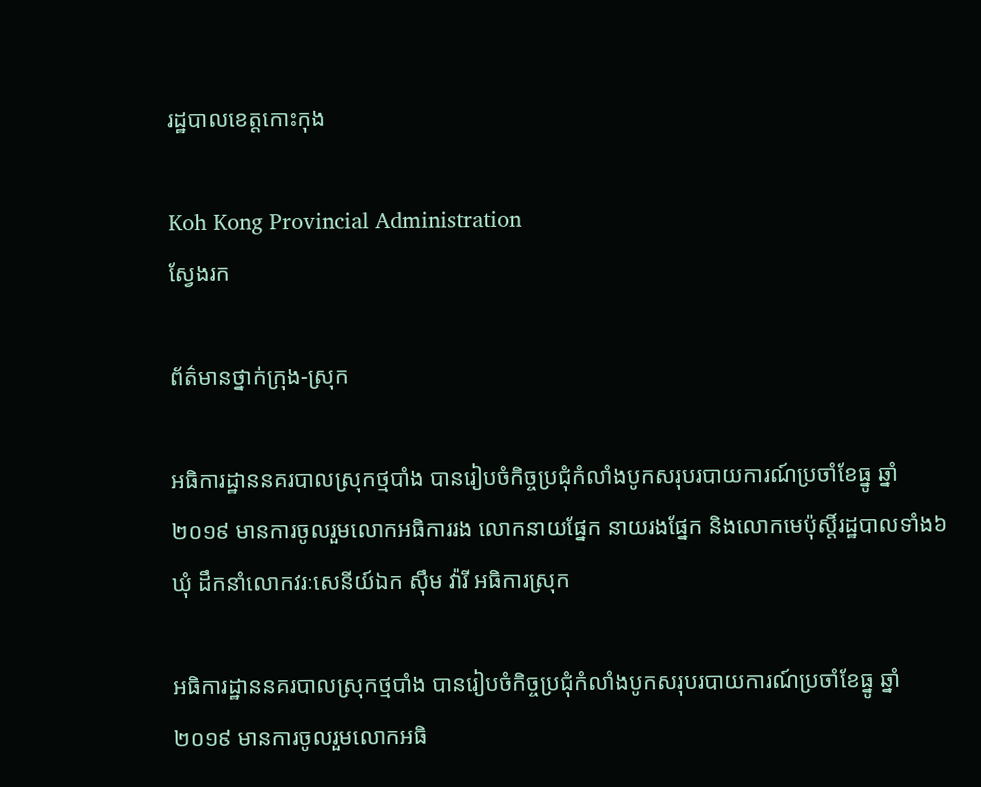រដ្ឋបាលខេត្តកោះកុង

Koh Kong Provincial Administration
ស្វែងរក

ព័ត៌មានថ្នាក់ក្រុង-ស្រុក

អធិការដ្ឋាននគរបាលស្រុកថ្មបាំង បានរៀបចំកិច្ចប្រជុំកំលាំងបូកសរុបរបាយការណ៍ប្រចាំខែធ្នូ ឆ្នាំ២០១៩ មានការចូលរួមលោកអធិការរង លោកនាយផ្នែក នាយរងផ្នែក និងលោកមេប៉ុស្តិ៍រដ្ឋបាលទាំង៦ឃុំ ដឹកនាំលោកវរៈសេនីយ៍ឯក ស៊ឹម វ៉ារី អធិការស្រុក

អធិការដ្ឋាននគរបាលស្រុកថ្មបាំង បានរៀបចំកិច្ចប្រជុំកំលាំងបូកសរុបរបាយការណ៍ប្រចាំខែធ្នូ ឆ្នាំ២០១៩ មានការចូលរួមលោកអធិ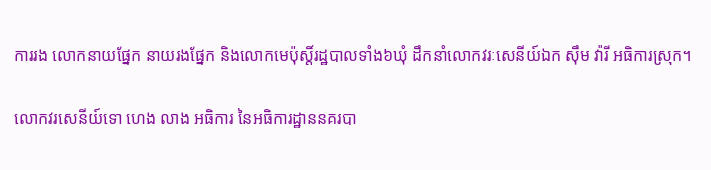ការរង លោកនាយផ្នែក នាយរងផ្នែក និងលោកមេប៉ុស្តិ៍រដ្ឋបាលទាំង៦ឃុំ ដឹកនាំលោកវរៈសេនីយ៍ឯក ស៊ឹម វ៉ារី អធិការស្រុក។

លោកវរសេនីយ៍ទោ ហេង លាង អធិការ នៃអធិការដ្ឋាននគរបា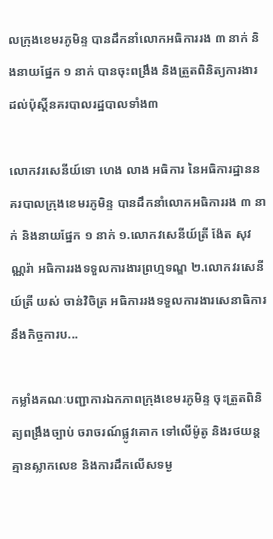លក្រុងខេមរភូមិន្ទ បានដឹកនាំលោកអធិការរង ៣ នាក់ និងនាយផ្នែក ១ នាក់ បានចុះពង្រឹង និងត្រួតពិនិត្យការងារដល់ប៉ុស្តិ៍នគរបាលរដ្ឋបាលទាំង៣

លោកវរសេនីយ៍ទោ ហេង លាង អធិការ នៃអធិការដ្ឋាននគរបាលក្រុងខេមរភូមិន្ទ បានដឹកនាំលោកអធិការរង ៣ នាក់ និងនាយផ្នែក ១ នាក់ ១.លោកវសេនីយ៍ត្រី ង៉ែត សុវណ្ណរ៉ា អធិការរងទទួលការងារព្រហ្មទណ្ឌ ២.លោកវរសេនីយ៍ត្រី យស់ ចាន់វិចិត្រ អធិការរងទទួលការងារសេនាធិការ នឹងកិច្ចការប...

កម្លាំងគណៈបញ្ជាការឯកភាពក្រុងខេមរភូមិន្ទ ចុះត្រួតពិនិត្យពង្រឹងច្បាប់ ចរាចរណ៍ផ្លូវគោក ទៅលើម៉ូតូ និងរថយន្តគ្មានស្លាកលេខ និងការដឹកលើសទម្ង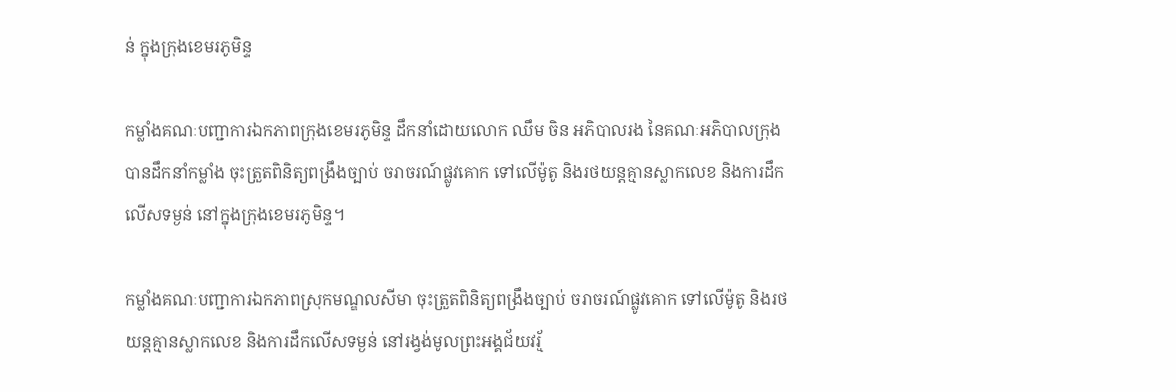ន់ ក្នុងក្រុងខេមរភូមិន្ទ

កម្លាំងគណៈបញ្ជាការឯកភាពក្រុងខេមរភូមិន្ទ ដឹកនាំដោយលោក ឈឹម ចិន អភិបាលរង នៃគណៈអភិបាលក្រុង បានដឹកនាំកម្លាំង ចុះត្រួតពិនិត្យពង្រឹងច្បាប់ ចរាចរណ៍ផ្លូវគោក ទៅលើម៉ូតូ និងរថយន្តគ្មានស្លាកលេខ និងការដឹកលើសទម្ងន់ នៅក្នុងក្រុងខេមរភូមិន្ទ។

កម្លាំងគណៈបញ្ជាការឯកភាពស្រុកមណ្ឌលសីមា ចុះត្រួតពិនិត្យពង្រឹងច្បាប់ ចរាចរណ៍ផ្លូវគោក ទៅលើម៉ូតូ និងរថយន្តគ្មានស្លាកលេខ និងការដឹកលើសទម្ងន់ នៅរង្វង់មូលព្រះអង្គជ័យវរ្ម័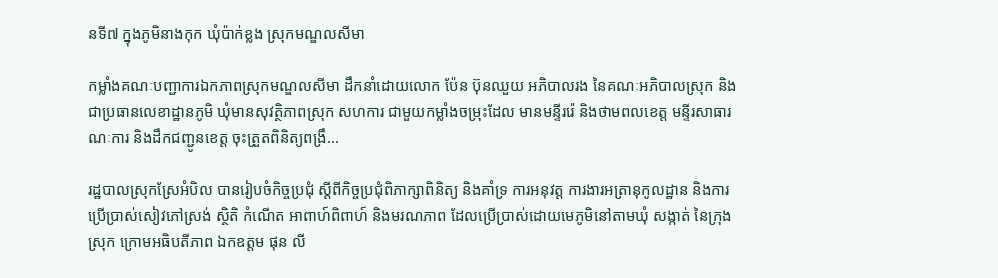នទី៧ ក្នុងភូមិនាងកុក ឃុំប៉ាក់ខ្លង ស្រុកមណ្ឌលសីមា

កម្លាំងគណៈបញ្ជាការឯកភាពស្រុកមណ្ឌលសីមា ដឹកនាំដោយលោក ប៉ែន ប៊ុនឈួយ អភិបាលរង នៃគណៈអភិបាលស្រុក និងជាប្រធានលេខាដ្ឋានភូមិ ឃុំមានសុវត្ថិភាពស្រុក សហការ ជាមួយកម្លាំងចម្រុះដែល មានមន្ទីររ៉េ និងថាមពលខេត្ត មន្ទីរសាធារណៈការ និងដឹកជញ្ជូនខេត្ត ចុះត្រួតពិនិត្យពង្រឹ...

រដ្ឋបាលស្រុកស្រែអំបិល បានរៀបចំកិច្ចប្រជុំ ស្ដីពីកិច្ចប្រជុំពិភាក្សាពិនិត្យ និងគាំទ្រ ការអនុវត្ត ការងារអត្រានុកូលដ្ឋាន និងការប្រើប្រាស់សៀវភៅស្រង់ ស្ថិតិ កំណើត អាពាហ៍ពិពាហ៍ និងមរណភាព ដែលប្រើប្រាស់ដោយមេភូមិនៅតាមឃុំ សង្កាត់ នៃក្រុង ស្រុក ក្រោមអធិបតីភាព ឯកឧត្តម ផុន លី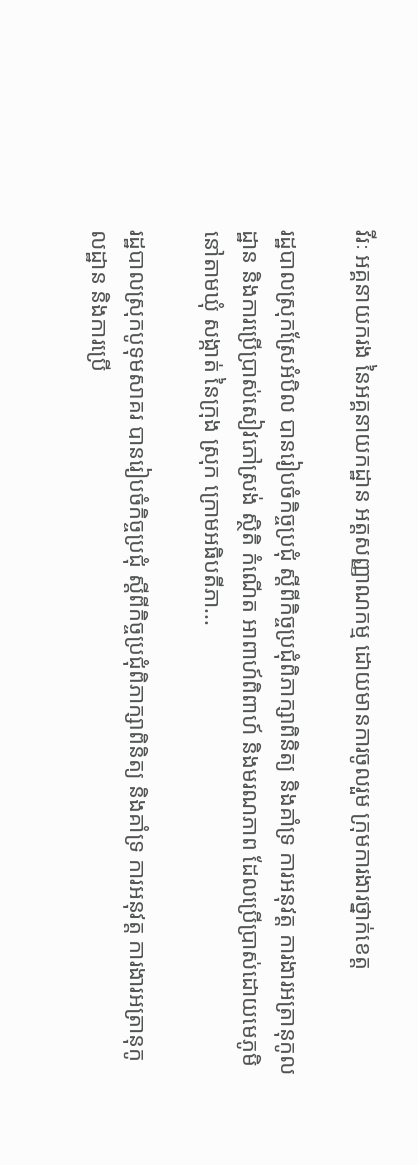វីរៈ អគ្គនាយករង នៃអគ្គនាយកដ្ឋាន អត្តសញ្ញាណកម្ម ដោយមានការចូលរួម ក្រុមការងារថ្នាក់ខេត្ត

រដ្ឋបាលស្រុកស្រែអំបិល បានរៀបចំកិច្ចប្រជុំ ស្ដីពីកិច្ចប្រជុំពិភាក្សាពិនិត្យ និងគាំទ្រ ការអនុវត្ត ការងារអត្រានុកូលដ្ឋាន និងការប្រើប្រាស់សៀវភៅស្រង់ ស្ថិតិ កំណើត អាពាហ៍ពិពាហ៍ និងមរណភាព ដែលប្រើប្រាស់ដោយមេភូមិនៅតាមឃុំ សង្កាត់ នៃក្រុង ស្រុក ក្រោមអធិបតីភា...

រដ្ឋបាលស្រុកបូទុមសាគរ បានរៀបចំកិច្ចប្រជុំ ស្ដីពីកិច្ចប្រជុំពិភាក្សាពិនិត្យ និងគាំទ្រ ការអនុវត្ត ការងារអត្រានុកូលដ្ឋាន និងការប្រើ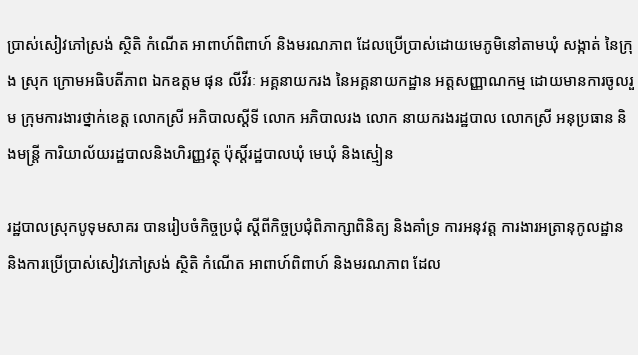ប្រាស់សៀវភៅស្រង់ ស្ថិតិ កំណើត អាពាហ៍ពិពាហ៍ និងមរណភាព ដែលប្រើប្រាស់ដោយមេភូមិនៅតាមឃុំ សង្កាត់ នៃក្រុង ស្រុក ក្រោមអធិបតីភាព ឯកឧត្តម ផុន លីវីរៈ អគ្គនាយករង នៃអគ្គនាយកដ្ឋាន អត្តសញ្ញាណកម្ម ដោយមានការចូលរួម ក្រុមការងារថ្នាក់ខេត្ត លោកស្រី អភិបាលស្តីទី លោក អភិបាលរង លោក នាយករងរដ្ឋបាល លោកស្រី អនុប្រធាន និងមន្ត្រី ការិយាល័យរដ្ឋបាលនិងហិរញ្ញវត្ថុ ប៉ុស្តិ៍រដ្ឋបាលឃុំ មេឃុំ និងស្មៀន

រដ្ឋបាលស្រុកបូទុមសាគរ បានរៀបចំកិច្ចប្រជុំ ស្ដីពីកិច្ចប្រជុំពិភាក្សាពិនិត្យ និងគាំទ្រ ការអនុវត្ត ការងារអត្រានុកូលដ្ឋាន និងការប្រើប្រាស់សៀវភៅស្រង់ ស្ថិតិ កំណើត អាពាហ៍ពិពាហ៍ និងមរណភាព ដែល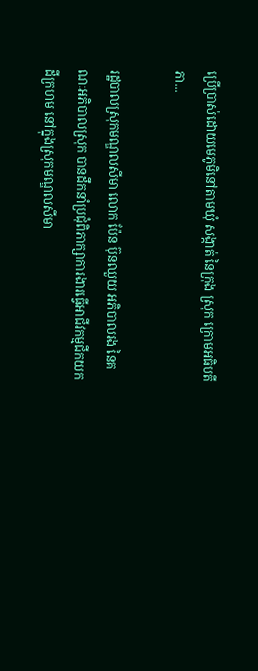ប្រើប្រាស់ដោយមេភូមិនៅតាមឃុំ សង្កាត់ នៃក្រុង ស្រុក ក្រោមអធិបតីភា...

រដ្ឋបាលស្រុកមណ្ឌលសីមា លោក ប៉ែន ប៊ុនឈួយ អភិបាលរង នៃគណៈអភិបាលស្រុក បានដឹកនាំប្រជុំពិភាក្សាការងារធ្វើអាជីវកម្មជីកយកដីក្រហម នៅក្នុងស្រុកមណ្ឌលសីមា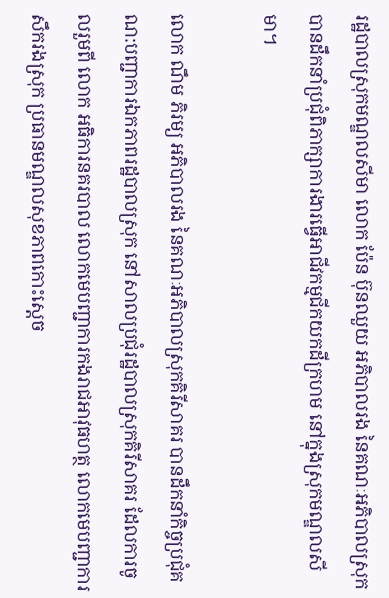រដ្ឋបាលស្រុកមណ្ឌលសីមា លោក ប៉ែន ប៊ុនឈួយ អភិបាលរង នៃគណៈអភិបាលស្រុក បានដឹកនាំប្រជុំពិភាក្សាការងារធ្វើអាជីវកម្មជីកយកដីក្រហម នៅក្នុងស្រុកមណ្ឌលសីមា។

លោក ណឹម ភិរម្យ អភិបាលរង នៃគណៈអភិបាលស្រុកគិរីសាគរ បានដឹកនាំកិច្ចប្រជុំគណ:បញ្ជាការឯកភាពរដ្ឋបាលស្រុក នៅសាលប្រជុំរដ្ឋបាលស្រុកគិរីសាគរ ដែលការចូលរួមពី លោក អធិការនគរបាល លោកមេបញ្ជាការកងរាជអាវុធហត្ថ លោកមេបញ្ជាការសឹករងស្រុក ប្រធានមណ្ឌលសុខភាពកោះស្តេច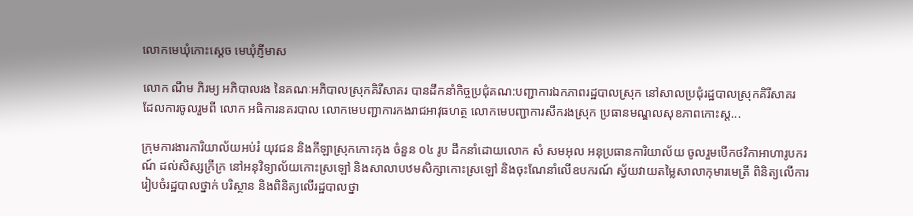លោកមេឃុំកោះស្តេច មេឃុំភ្ញីមាស

លោក ណឹម ភិរម្យ អភិបាលរង នៃគណៈអភិបាលស្រុកគិរីសាគរ បានដឹកនាំកិច្ចប្រជុំគណ:បញ្ជាការឯកភាពរដ្ឋបាលស្រុក នៅសាលប្រជុំរដ្ឋបាលស្រុកគិរីសាគរ ដែលការចូលរួមពី លោក អធិការនគរបាល លោកមេបញ្ជាការកងរាជអាវុធហត្ថ លោកមេបញ្ជាការសឹករងស្រុក ប្រធានមណ្ឌលសុខភាពកោះស្ត...

ក្រុមការងារការិយាល័យអប់រំ យុវជន និងកីឡាស្រុកកោះកុង ចំនួន ០៤ រូប ដឹកនាំដោយលោក សំ សមអុល អនុប្រធានការិយាល័យ ចូលរួមបើកថវិកាអាហារូបករណ៍ ដល់សិស្សក្រីក្រ នៅអនុវិទ្យាល័យកោះស្រឡៅ និងសាលាបឋមសិក្សាកោះស្រឡៅ និងចុះណែនាំលើឧបករណ៍ ស្វ័យវាយតម្លៃសាលាកុមារមេត្រី ពិនិត្យលើការរៀបចំរដ្ឋបាលថ្នាក់ បរិស្ថាន និងពិនិត្យលើរដ្ឋបាលថ្នា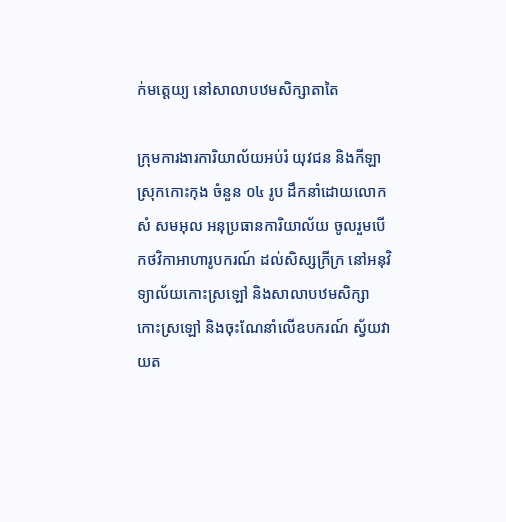ក់មត្តេយ្យ នៅសាលាបឋមសិក្សាតាតៃ

ក្រុមការងារការិយាល័យអប់រំ យុវជន និងកីឡាស្រុកកោះកុង ចំនួន ០៤ រូប ដឹកនាំដោយលោក សំ សមអុល អនុប្រធានការិយាល័យ ចូលរួមបើកថវិកាអាហារូបករណ៍ ដល់សិស្សក្រីក្រ នៅអនុវិទ្យាល័យកោះស្រឡៅ និងសាលាបឋមសិក្សាកោះស្រឡៅ និងចុះណែនាំលើឧបករណ៍ ស្វ័យវាយត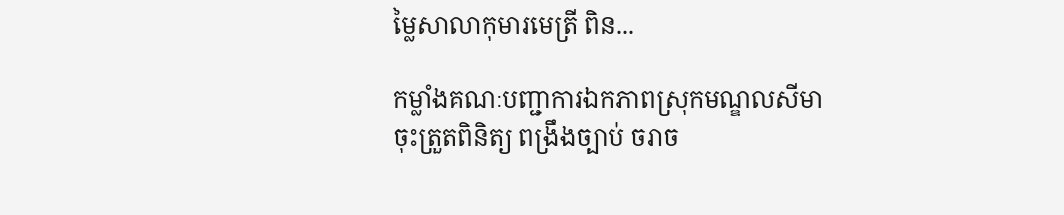ម្លៃសាលាកុមារមេត្រី ពិន...

កម្លាំងគណៈបញ្ជាការឯកភាពស្រុកមណ្ឌលសីមា ចុះត្រួតពិនិត្យ ពង្រឹងច្បាប់ ចរាច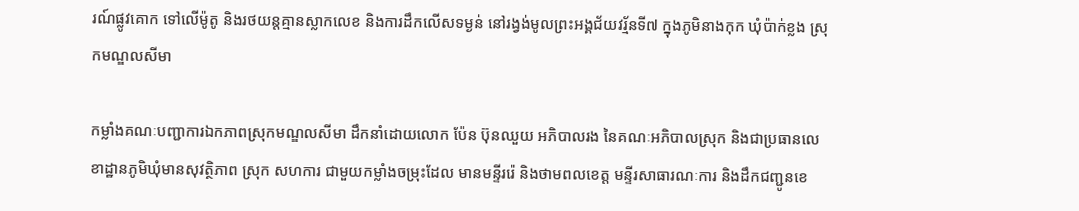រណ៍ផ្លូវគោក ទៅលើម៉ូតូ និងរថយន្តគ្មានស្លាកលេខ និងការដឹកលើសទម្ងន់ នៅរង្វង់មូលព្រះអង្គជ័យវរ្ម័នទី៧ ក្នុងភូមិនាងកុក ឃុំប៉ាក់ខ្លង ស្រុកមណ្ឌលសីមា

កម្លាំងគណៈបញ្ជាការឯកភាពស្រុកមណ្ឌលសីមា ដឹកនាំដោយលោក ប៉ែន ប៊ុនឈួយ អភិបាលរង នៃគណៈអភិបាលស្រុក និងជាប្រធានលេខាដ្ឋានភូមិឃុំមានសុវត្ថិភាព ស្រុក សហការ ជាមួយកម្លាំងចម្រុះដែល មានមន្ទីររ៉េ និងថាមពលខេត្ត មន្ទីរសាធារណៈការ និងដឹកជញ្ជូនខេ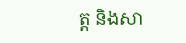ត្ត និងសា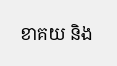ខាគយ និង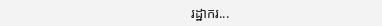រដ្ឋាករ...